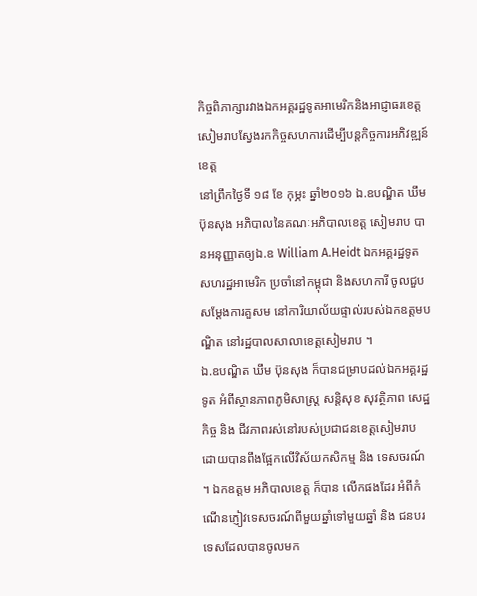កិច្ចពិភាក្សារវាងឯកអគ្គរដ្ឋទូតអាមេរិកនិងអាជ្ញាធរខេត្តសៀមរាបស្វែងរកកិច្ចសហការដើម្បីបន្តកិច្ចការអភិវឌ្ឍន៍ខេត្ត
នៅព្រឹកថ្ងៃទី ១៨ ខែ កុម្ភះ ឆ្នាំ២០១៦ ឯ.ឧបណ្ឌិត ឃឹម ប៊ុនសុង អភិបាលនៃគណៈអភិបាលខេត្ត សៀមរាប បានអនុញ្ញាតឲ្យឯ.ឧ William A.Heidt ឯកអគ្គរដ្ឋទូតសហរដ្ឋអាមេរិក ប្រចាំនៅកម្ពុជា និងសហការី ចូលជួបសម្តែងការគួសម នៅការិយាល័យផ្ទាល់របស់ឯកឧត្តមបណ្ឌិត នៅរដ្ឋបាលសាលាខេត្តសៀមរាប ។
ឯ.ឧបណ្ឌិត ឃឹម ប៊ុនសុង ក៏បានជម្រាបដល់ឯកអគ្គរដ្ឋទូត អំពីស្ថានភាពភូមិសាស្ត្រ សន្តិសុខ សុវត្ថិភាព សេដ្ឋកិច្ច និង ជីវភាពរស់នៅរបស់ប្រជាជនខេត្តសៀមរាប ដោយបានពឹងផ្អែកលើវិស័យកសិកម្ម និង ទេសចរណ៍ ។ ឯកឧត្តម អភិបាលខេត្ត ក៏បាន លើកផងដែរ អំពីកំណើនភ្ញៀវទេសចរណ៍ពីមួយឆ្នាំទៅមួយឆ្នាំ និង ជនបរទេសដែលបានចូលមក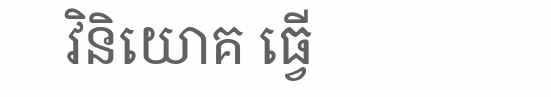វិនិយោគ ធ្វើ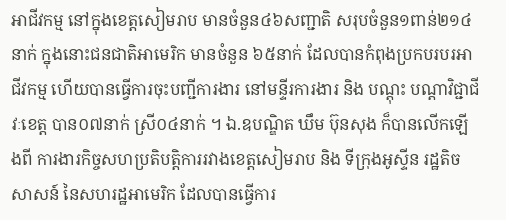អាជីវកម្ម នៅក្នុងខេត្តសៀមរាប មានចំនួន៤៦សញ្ជាតិ សរុបចំនួន១ពាន់២១៤នាក់ ក្នុងនោះជនជាតិអាមេរិក មានចំនួន ៦៥នាក់ ដែលបានកំពុងប្រកបរបរអាជីវកម្ម ហើយបានធ្វើការចុះបញ្ជីការងារ នៅមន្ទីរការងារ និង បណ្តុះ បណ្តាវិជ្ជាជីវៈខេត្ត បាន០៧នាក់ ស្រី០៤នាក់ ។ ឯ.ឧបណ្ឌិត ឃឹម ប៊ុនសុង ក៏បានលើកឡើងពី ការងារកិច្ចសហប្រតិបត្តិការរវាងខេត្តសៀមរាប និង ទីក្រុងអូស្ទីន រដ្ឋតិចសាសន៍ នៃសហរដ្ឋអាមេរិក ដែលបានធ្វើការ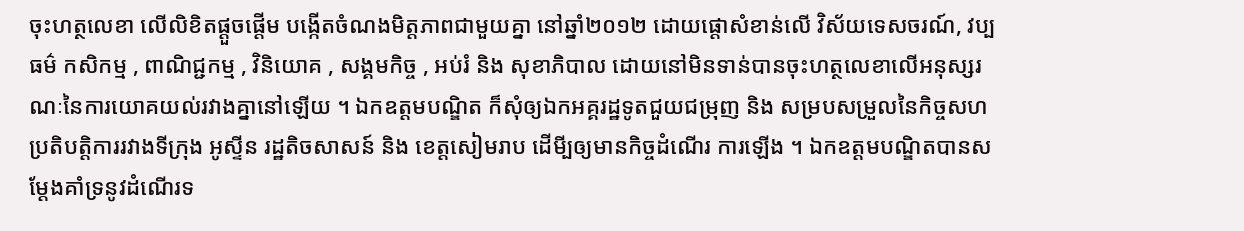ចុះហត្ថលេខា លើលិខិតផ្តួចផ្តើម បង្កើតចំណងមិត្តភាពជាមួយគ្នា នៅឆ្នាំ២០១២ ដោយផ្តោសំខាន់លើ វិស័យទេសចរណ៍, វប្បធម៌ កសិកម្ម , ពាណិជ្ជកម្ម , វិនិយោគ , សង្គមកិច្ច , អប់រំ និង សុខាភិបាល ដោយនៅមិនទាន់បានចុះហត្ថលេខាលើអនុស្សរណៈនៃការយោគយល់រវាងគ្នានៅឡើយ ។ ឯកឧត្តមបណ្ឌិត ក៏សុំឲ្យឯកអគ្គរដ្ឋទូតជួយជម្រុញ និង សម្របសម្រួលនៃកិច្ចសហប្រតិបត្តិការរវាងទីក្រុង អូស្ទីន រដ្ឋតិចសាសន៍ និង ខេត្តសៀមរាប ដើមី្បឲ្យមានកិច្ចដំណើរ ការឡើង ។ ឯកឧត្តមបណ្ឌិតបានសម្តែងគាំទ្រនូវដំណើរទ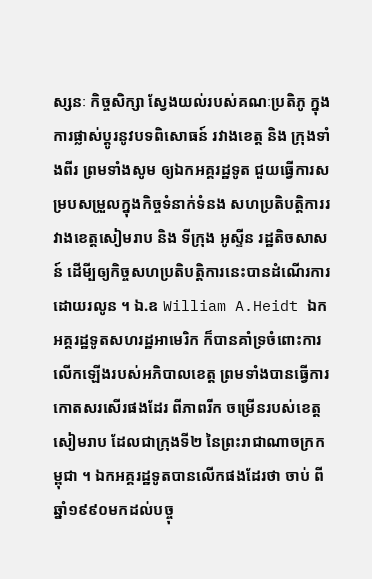ស្សនៈ កិច្ចសិក្សា ស្វែងយល់របស់គណៈប្រតិភូ ក្នុងការផ្លាស់ប្តូរនូវបទពិសោធន៍ រវាងខេត្ត និង ក្រុងទាំងពីរ ព្រមទាំងសូម ឲ្យឯកអគ្គរដ្ឋទូត ជួយធ្វើការសម្របសម្រួលក្នុងកិច្ចទំនាក់ទំនង សហប្រតិបត្តិការរវាងខេត្តសៀមរាប និង ទីក្រុង អូស្ទីន រដ្ឋតិចសាសន៍ ដើមី្បឲ្យកិច្ចសហប្រតិបត្តិការនេះបានដំណើរការដោយរលូន ។ ឯ.ឧ William A.Heidt ឯកអគ្គរដ្ឋទូតសហរដ្ឋអាមេរិក ក៏បានគាំទ្រចំពោះការលើកឡើងរបស់អភិបាលខេត្ត ព្រមទាំងបានធ្វើការកោតសរសើរផងដែរ ពីភាពរីក ចម្រើនរបស់ខេត្តសៀមរាប ដែលជាក្រុងទី២ នៃព្រះរាជាណាចក្រកម្ពុជា ។ ឯកអគ្គរដ្ឋទូតបានលើកផងដែរថា ចាប់ ពីឆ្នាំ១៩៩០មកដល់បច្ចុ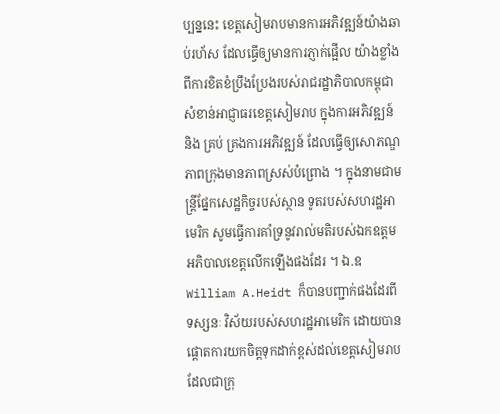ប្បន្ននេះ ខេត្តសៀមរាបមានការអភិវឌ្ឍន៍យ៉ាងឆាប់រហ័ស ដែលធ្វើឲ្យមានការភ្ញាក់ផ្អើល យ៉ាងខ្លាំង ពីការខិតខំប្រឹងប្រែងរបស់រាជរដ្ឋាភិបាលកម្ពុជា សំខាន់អាជ្ញាធរខេត្តសៀមរាប ក្នុងការអភិវឌ្ឍន៍ និង គ្រប់ គ្រងការអភិវឌ្ឍន៍ ដែលធ្វើឲ្យសោភណ្ឌភាពក្រុងមានភាពស្រស់បំព្រោង ។ ក្នុងនាមជាមន្ត្រីផ្នែកសេដ្ឋកិច្ចរបស់ស្ថាន ទូតរបស់សហរដ្ឋអាមេរិក សូមធ្វើការគាំទ្រនូវរាល់មតិរបស់ឯកឧត្តមអភិបាលខេត្តលើកឡើងផងដែរ ។ ឯ.ឧ William A.Heidt ក៏បានបញ្ជាក់ផងដែរពីទស្សនៈ វិស័យរបស់សហរដ្ឋអាមេរិក ដោយបានផ្តោតការយកចិត្តទុកដាក់ខ្ពស់ដល់ខេត្តសៀមរាប ដែលជាក្រុ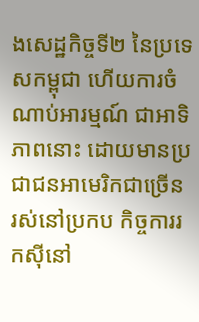ងសេដ្ឋកិច្ចទី២ នៃប្រទេសកម្ពុជា ហើយការចំណាប់អារម្មណ៍ ជាអាទិភាពនោះ ដោយមានប្រជាជនអាមេរិកជាច្រើន រស់នៅប្រកប កិច្ចការរកស៊ីនៅ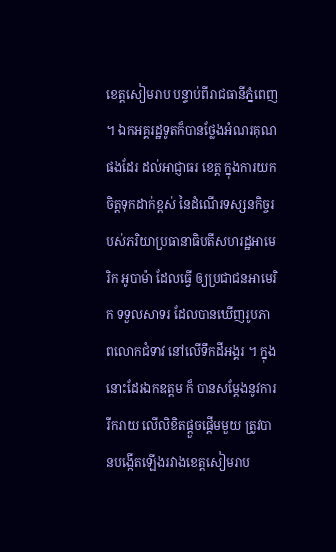ខេត្តសៀមរាប បន្ទាប់ពីរាជធានីភ្នំពេញ ។ ឯកអគ្គរដ្ឋទូតក៏បានថ្លែងអំណរគុណផងដែរ ដល់អាជ្ញាធរ ខេត្ត ក្នុងការយកចិត្តទុកដាក់ខ្ពស់ នៃដំណើរទស្សនកិច្ចរបស់ភរិយាប្រធានាធិបតីសហរដ្ឋអាមេរិក អូបាម៉ា ដែលធ្វើ ឲ្យប្រជាជនអាមេរិក ទទួលសាទរ ដែលបានឃើញរូបភាពលោកជំទាវ នៅលើទឹកដីអង្គរ ។ ក្នុងនោះដែរឯកឧត្តម ក៏ បានសម្តែងនូវការរីករាយ លើលិខិតផ្តួចផ្តើមមួយ ត្រូវបានបង្កើតឡើងរវាងខេត្តសៀមរាប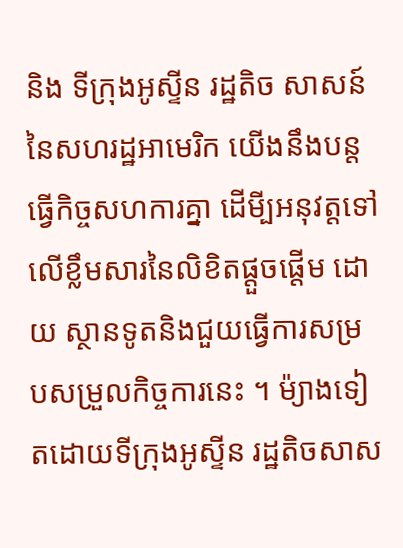និង ទីក្រុងអូស្ទីន រដ្ឋតិច សាសន៍ នៃសហរដ្ឋអាមេរិក យើងនឹងបន្តធ្វើកិច្ចសហការគ្នា ដើមី្បអនុវត្តទៅលើខ្លឹមសារនៃលិខិតផ្តួចផ្តើម ដោយ ស្ថានទូតនិងជួយធ្វើការសម្របសម្រួលកិច្ចការនេះ ។ ម៉្យាងទៀតដោយទីក្រុងអូស្ទីន រដ្ឋតិចសាស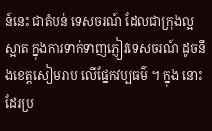ន៍នេះ ជាតំបន់ ទេសចរណ៍ ដែលជាក្រុងល្អស្អាត ក្នុងការទាក់ទាញភ្ញៀវទេសចរណ៍ ដូចនឹងខេត្តសៀមរាប លើផ្នែកវប្បធម៌ ។ ក្នុង នោះដែរប្រ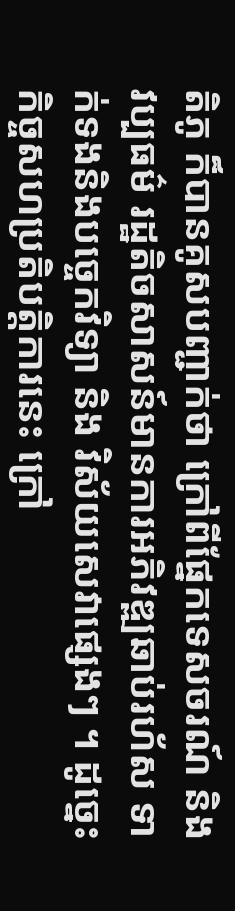តិភូ ក៏បានគូសបញ្ជាក់ថា ក្រៅពីផ្នែកទេសចរណ៍ និង វប្បធម៌ រដ្ឋតិចសាសន៍មានការអភិវឌ្ឍឆាប់រហ័ស ទាក់ទងនិងបច្ចេកវិទ្យា និង វិស័យសេវាផ្សេងៗ ។ ដូច្នេះកិច្ចសហប្រតិបត្តិការនេះ ក្រៅ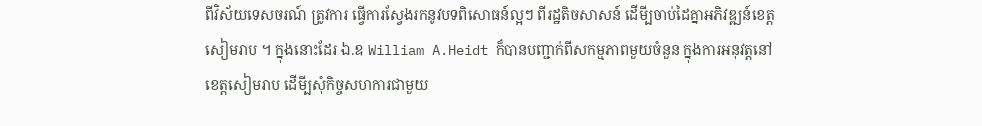ពីវិស័យទេសចរណ៍ ត្រូវការ ធ្វើការស្វែងរកនូវបទពិសោធន៍ល្អៗ ពីរដ្ឋតិចសាសន៍ ដើមី្បចាប់ដៃគ្នាអភិវឌ្ឍន៍ខេត្តសៀមរាប ។ ក្នុងនោះដែរ ឯ.ឧ William A.Heidt ក៏បានបញ្ជាក់ពីសកម្មភាពមួយចំនួន ក្នុងការអនុវត្តនៅខេត្តសៀមរាប ដើមី្បសុំកិច្ចសហការជាមួយ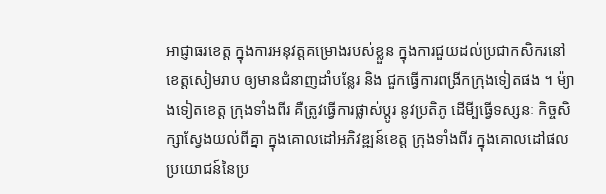អាជ្ញាធរខេត្ត ក្នុងការអនុវត្តគម្រោងរបស់ខ្លួន ក្នុងការជួយដល់ប្រជាកសិករនៅខេត្តសៀមរាប ឲ្យមានជំនាញដាំបន្លែរ និង ជួកធ្វើការពង្រីកក្រុងទៀតផង ។ ម៉្យាងទៀតខេត្ត ក្រុងទាំងពីរ គឺត្រូវធ្វើការផ្លាស់ប្តូរ នូវប្រតិភូ ដើមី្បធ្វើទស្សនៈ កិច្ចសិក្សាស្វែងយល់ពីគ្នា ក្នុងគោលដៅអភិវឌ្ឍន៍ខេត្ត ក្រុងទាំងពីរ ក្នុងគោលដៅផលប្រយោជន៍នៃប្រ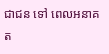ជាជន ទៅ ពេលអនាគត